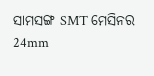ସାମସଙ୍ଗ SMT ମେସିନର 24mm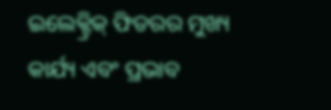ଇଲେକ୍ଟ୍ରିକ୍ ଫିଡରର ମୁଖ୍ୟ କାର୍ଯ୍ୟ ଏବଂ ପ୍ରଭାବ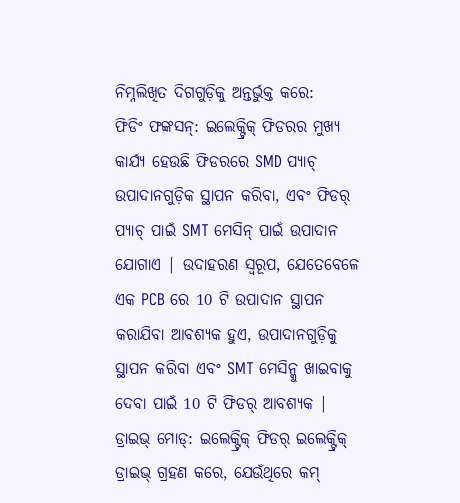ନିମ୍ନଲିଖିତ ଦିଗଗୁଡ଼ିକୁ ଅନ୍ତର୍ଭୁକ୍ତ କରେ:
ଫିଡିଂ ଫଙ୍କସନ୍: ଇଲେକ୍ଟ୍ରିକ୍ ଫିଡରର ମୁଖ୍ୟ କାର୍ଯ୍ୟ ହେଉଛି ଫିଡରରେ SMD ପ୍ୟାଚ୍ ଉପାଦାନଗୁଡ଼ିକ ସ୍ଥାପନ କରିବା, ଏବଂ ଫିଡର୍ ପ୍ୟାଚ୍ ପାଇଁ SMT ମେସିନ୍ ପାଇଁ ଉପାଦାନ ଯୋଗାଏ | ଉଦାହରଣ ସ୍ୱରୂପ, ଯେତେବେଳେ ଏକ PCB ରେ 10 ଟି ଉପାଦାନ ସ୍ଥାପନ କରାଯିବା ଆବଶ୍ୟକ ହୁଏ, ଉପାଦାନଗୁଡ଼ିକୁ ସ୍ଥାପନ କରିବା ଏବଂ SMT ମେସିନ୍କୁ ଖାଇବାକୁ ଦେବା ପାଇଁ 10 ଟି ଫିଡର୍ ଆବଶ୍ୟକ |
ଡ୍ରାଇଭ୍ ମୋଡ୍: ଇଲେକ୍ଟ୍ରିକ୍ ଫିଡର୍ ଇଲେକ୍ଟ୍ରିକ୍ ଡ୍ରାଇଭ୍ ଗ୍ରହଣ କରେ, ଯେଉଁଥିରେ କମ୍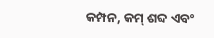କମ୍ପନ, କମ୍ ଶବ୍ଦ ଏବଂ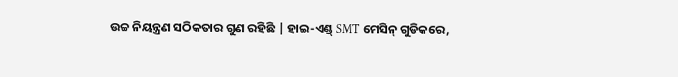ଉଚ୍ଚ ନିୟନ୍ତ୍ରଣ ସଠିକତାର ଗୁଣ ରହିଛି | ହାଇ-ଏଣ୍ଡ୍ SMT ମେସିନ୍ ଗୁଡିକରେ,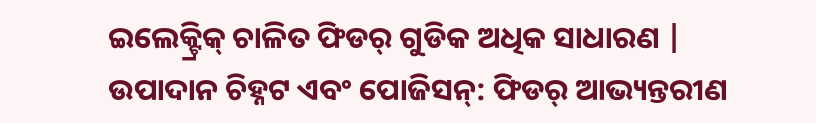ଇଲେକ୍ଟ୍ରିକ୍ ଚାଳିତ ଫିଡର୍ ଗୁଡିକ ଅଧିକ ସାଧାରଣ |
ଉପାଦାନ ଚିହ୍ନଟ ଏବଂ ପୋଜିସନ୍: ଫିଡର୍ ଆଭ୍ୟନ୍ତରୀଣ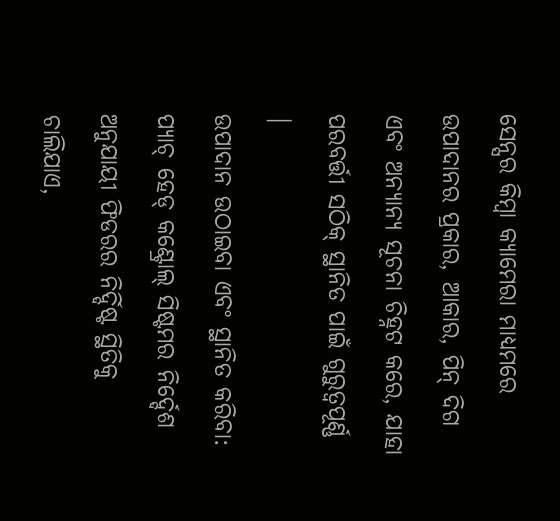ସେନ୍ସର କିମ୍ବା କ୍ୟାମେରା ମାଧ୍ୟମରେ ଉପାଦାନର ପ୍ରକାର, ଆକାର, ପିନ୍ ଦିଗ ଏବଂ ଅନ୍ୟାନ୍ୟ ସୂଚନା ଚିହ୍ନଟ କରେ, ଯାହା ପରବର୍ତ୍ତୀ ସଠିକ୍ ସ୍ଥାନିତ ପାଇଁ ଗୁରୁତ୍ୱପୂର୍ଣ୍ଣ |
ଉପାଦାନ ଉଠାଇବା ଏବଂ ସ୍ଥାନିତ କରିବା: ପ୍ୟାଚ୍ ହେଡ୍ କଣ୍ଟ୍ରୋଲ୍ ସିଷ୍ଟମର ନିର୍ଦ୍ଦେଶ ଅନୁଯାୟୀ ଫିଡରର ନିର୍ଦ୍ଦିଷ୍ଟ ସ୍ଥିତିକୁ ଚାଲିଯାଏ,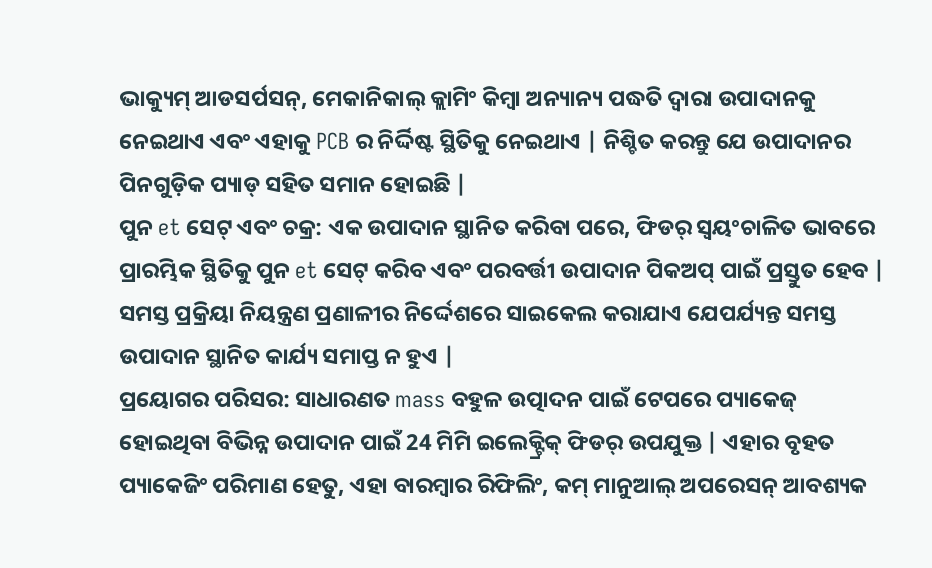ଭାକ୍ୟୁମ୍ ଆଡସର୍ପସନ୍, ମେକାନିକାଲ୍ କ୍ଲାମିଂ କିମ୍ବା ଅନ୍ୟାନ୍ୟ ପଦ୍ଧତି ଦ୍ୱାରା ଉପାଦାନକୁ ନେଇଥାଏ ଏବଂ ଏହାକୁ PCB ର ନିର୍ଦ୍ଦିଷ୍ଟ ସ୍ଥିତିକୁ ନେଇଥାଏ | ନିଶ୍ଚିତ କରନ୍ତୁ ଯେ ଉପାଦାନର ପିନଗୁଡ଼ିକ ପ୍ୟାଡ୍ ସହିତ ସମାନ ହୋଇଛି |
ପୁନ et ସେଟ୍ ଏବଂ ଚକ୍ର: ଏକ ଉପାଦାନ ସ୍ଥାନିତ କରିବା ପରେ, ଫିଡର୍ ସ୍ୱୟଂଚାଳିତ ଭାବରେ ପ୍ରାରମ୍ଭିକ ସ୍ଥିତିକୁ ପୁନ et ସେଟ୍ କରିବ ଏବଂ ପରବର୍ତ୍ତୀ ଉପାଦାନ ପିକଅପ୍ ପାଇଁ ପ୍ରସ୍ତୁତ ହେବ | ସମସ୍ତ ପ୍ରକ୍ରିୟା ନିୟନ୍ତ୍ରଣ ପ୍ରଣାଳୀର ନିର୍ଦ୍ଦେଶରେ ସାଇକେଲ କରାଯାଏ ଯେପର୍ଯ୍ୟନ୍ତ ସମସ୍ତ ଉପାଦାନ ସ୍ଥାନିତ କାର୍ଯ୍ୟ ସମାପ୍ତ ନ ହୁଏ |
ପ୍ରୟୋଗର ପରିସର: ସାଧାରଣତ mass ବହୁଳ ଉତ୍ପାଦନ ପାଇଁ ଟେପରେ ପ୍ୟାକେଜ୍ ହୋଇଥିବା ବିଭିନ୍ନ ଉପାଦାନ ପାଇଁ 24 ମିମି ଇଲେକ୍ଟ୍ରିକ୍ ଫିଡର୍ ଉପଯୁକ୍ତ | ଏହାର ବୃହତ ପ୍ୟାକେଜିଂ ପରିମାଣ ହେତୁ, ଏହା ବାରମ୍ବାର ରିଫିଲିଂ, କମ୍ ମାନୁଆଲ୍ ଅପରେସନ୍ ଆବଶ୍ୟକ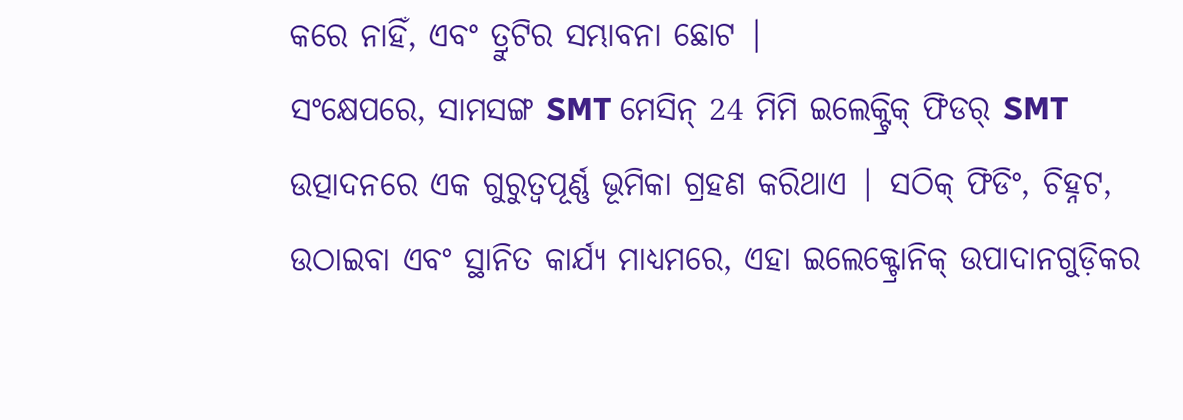କରେ ନାହିଁ, ଏବଂ ତ୍ରୁଟିର ସମ୍ଭାବନା ଛୋଟ |
ସଂକ୍ଷେପରେ, ସାମସଙ୍ଗ SMT ମେସିନ୍ 24 ମିମି ଇଲେକ୍ଟ୍ରିକ୍ ଫିଡର୍ SMT ଉତ୍ପାଦନରେ ଏକ ଗୁରୁତ୍ୱପୂର୍ଣ୍ଣ ଭୂମିକା ଗ୍ରହଣ କରିଥାଏ | ସଠିକ୍ ଫିଡିଂ, ଚିହ୍ନଟ, ଉଠାଇବା ଏବଂ ସ୍ଥାନିତ କାର୍ଯ୍ୟ ମାଧ୍ୟମରେ, ଏହା ଇଲେକ୍ଟ୍ରୋନିକ୍ ଉପାଦାନଗୁଡ଼ିକର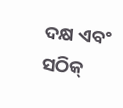ଦକ୍ଷ ଏବଂ ସଠିକ୍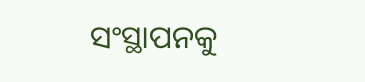ସଂସ୍ଥାପନକୁ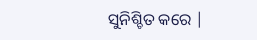ସୁନିଶ୍ଚିତ କରେ |